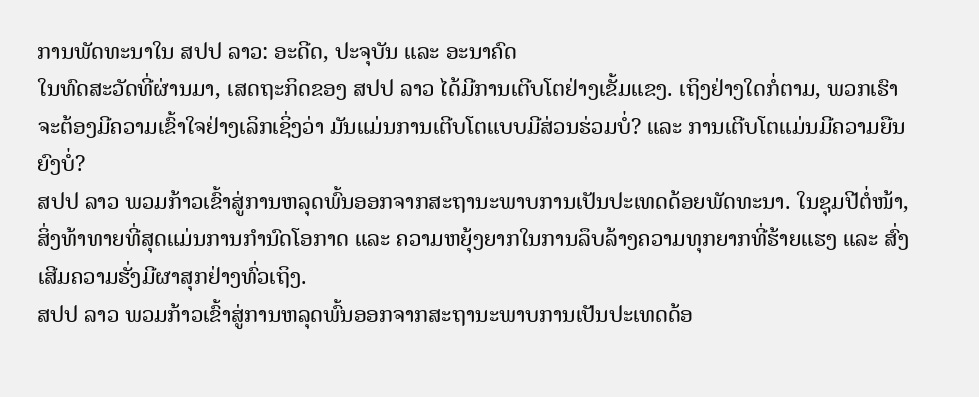ການພັດທະນາໃນ ສປປ ລາວ: ອະດີດ, ປະຈຸບັນ ແລະ ອະນາຄົດ
ໃນທົດສະວັດທີ່ຜ່ານມາ, ເສດຖະກິດຂອງ ສປປ ລາວ ໄດ້ມີການເຕີບໂຕຢ່າງເຂັ້ມແຂງ. ເຖິງຢ່າງໃດກໍ່ຕາມ, ພວກເຮົາຈະຕ້ອງມີຄວາມເຂົ້າໃຈຢ່າງເລິກເຊິ່ງວ່າ ມັນແມ່ນການເຕີບໂຕແບບມີສ່ວນຮ່ວມບໍ່? ແລະ ການເຕີບໂຕແມ່ນມີຄວາມຍືນຍົງບໍ່?
ສປປ ລາວ ພວມກ້າວເຂົ້າສູ່ການຫລຸດພົ້ນອອກຈາກສະຖານະພາບການເປັນປະເທດດ້ອຍພັດທະນາ. ໃນຊຸມປີຕໍ່ໜ້າ, ສິ່ງທ້າທາຍທີ່ສຸດແມ່ນການກຳນົດໂອກາດ ແລະ ຄວາມຫຍຸ້ງຍາກໃນການລຶບລ້າງຄວາມທຸກຍາກທີ່ຮ້າຍແຮງ ແລະ ສົ່ງເສີມຄວາມຮັ່ງມີຜາສຸກຢ່າງທົ່ວເຖິງ.
ສປປ ລາວ ພວມກ້າວເຂົ້າສູ່ການຫລຸດພົ້ນອອກຈາກສະຖານະພາບການເປັນປະເທດດ້ອ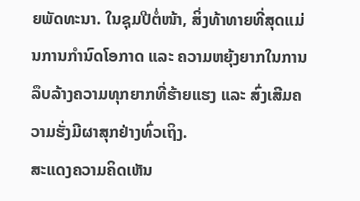ຍພັດທະນາ. ໃນຊຸມປີຕໍ່ໜ້າ, ສິ່ງທ້າທາຍທີ່ສຸດແມ່ນການກຳນົດໂອກາດ ແລະ ຄວາມຫຍຸ້ງຍາກໃນການລຶບລ້າງຄວາມທຸກຍາກທີ່ຮ້າຍແຮງ ແລະ ສົ່ງເສີມຄວາມຮັ່ງມີຜາສຸກຢ່າງທົ່ວເຖິງ.
ສະແດງຄວາມຄິດເຫັນ